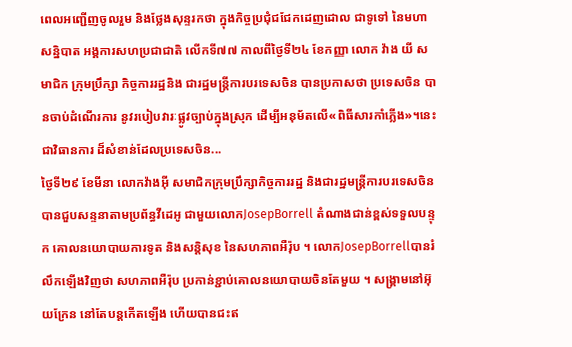ពេលអញ្ជើញចូលរួម និងថ្លែងសុន្ទរកថា ក្នុងកិច្ចប្រជុំជជែកដេញដោល ជាទូទៅ នៃមហាសន្និបាត អង្គការសហប្រជាជាតិ លើកទី៧៧ កាលពីថ្ងៃទី២៤ ខែកញ្ញា លោក វ៉ាង យី សមាជិក ក្រុមប្រឹក្សា កិច្ចការរដ្ឋនិង ជារដ្ឋមន្រ្តីការបរទេសចិន បានប្រកាសថា ប្រទេសចិន បានចាប់ដំណើរការ នូវរបៀបវារៈផ្លូវច្បាប់ក្នុងស្រុក ដើម្បីអនុម័តលើ«ពិធីសារកាំភ្លើង»។នេះជាវិធានការ ដ៏សំខាន់ដែលប្រទេសចិន...
ថ្ងៃទី២៩ ខែមីនា លោកវ៉ាងអ៊ី សមាជិកក្រុមប្រឹក្សាកិច្ចការរដ្ឋ និងជារដ្ឋមន្ត្រីការបរទេសចិន បានជួបសន្ទនាតាមប្រព័ន្ធវីដេអូ ជាមួយលោកJosepBorrell តំណាងជាន់ខ្ពស់ទទួលបន្ទុក គោលនយោបាយការទូត និងសន្តិសុខ នៃសហភាពអឺរ៉ុប ។ លោកJosepBorrellបានរំលឹកឡើងវិញថា សហភាពអឺរ៉ុប ប្រកាន់ខ្ជាប់គោលនយោបាយចិនតែមួយ ។ សង្គ្រាមនៅអ៊ុយក្រែន នៅតែបន្តកើតឡើង ហើយបានជះឥ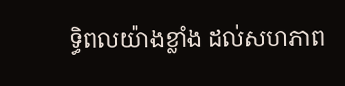ទ្ធិពលយ៉ាងខ្លាំង ដល់សហភាព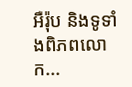អឺរ៉ុប និងទូទាំងពិភពលោក...